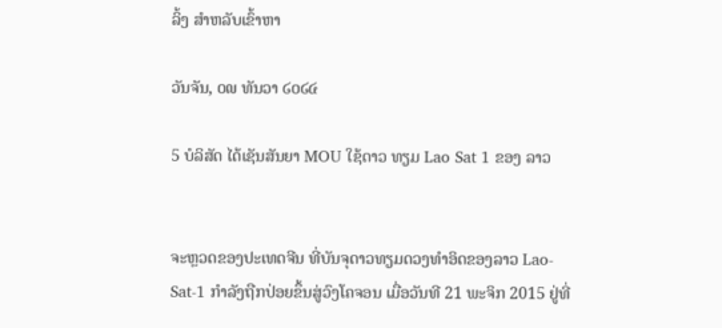ລິ້ງ ສຳຫລັບເຂົ້າຫາ

ວັນຈັນ, ໐໙ ທັນວາ ໒໐໒໔

5 ບໍລິສັດ ໄດ້ເຊັນສັນຍາ MOU ໃຊ້ດາວ ທຽມ Lao Sat 1 ຂອງ ລາວ


ຈະຫຼວດຂອງປະເທດຈີນ ທີ່ບັນຈຸດາວທຽມດວງທຳອິດຂອງລາວ Lao-Sat-1 ກຳລັງຖືກປ່ອຍຂຶ້ນສູ່ວົງໂຄຈອນ ເມື່ອວັນທີ 21 ພະຈິກ 2015 ຢູ່ທີ່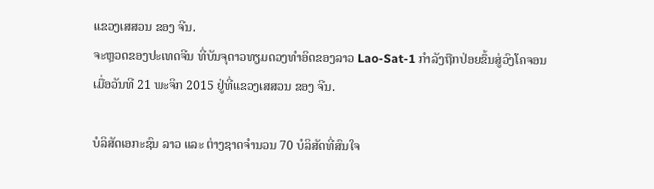ແຂວງເສສວນ ຂອງ ຈີນ.
ຈະຫຼວດຂອງປະເທດຈີນ ທີ່ບັນຈຸດາວທຽມດວງທຳອິດຂອງລາວ Lao-Sat-1 ກຳລັງຖືກປ່ອຍຂຶ້ນສູ່ວົງໂຄຈອນ ເມື່ອວັນທີ 21 ພະຈິກ 2015 ຢູ່ທີ່ແຂວງເສສວນ ຂອງ ຈີນ.

ບໍລິສັດເອກະຊົນ ລາວ ແລະ ຕ່າງຊາດຈຳນວນ 70 ບໍລິສັດທີ່ສົນໃຈ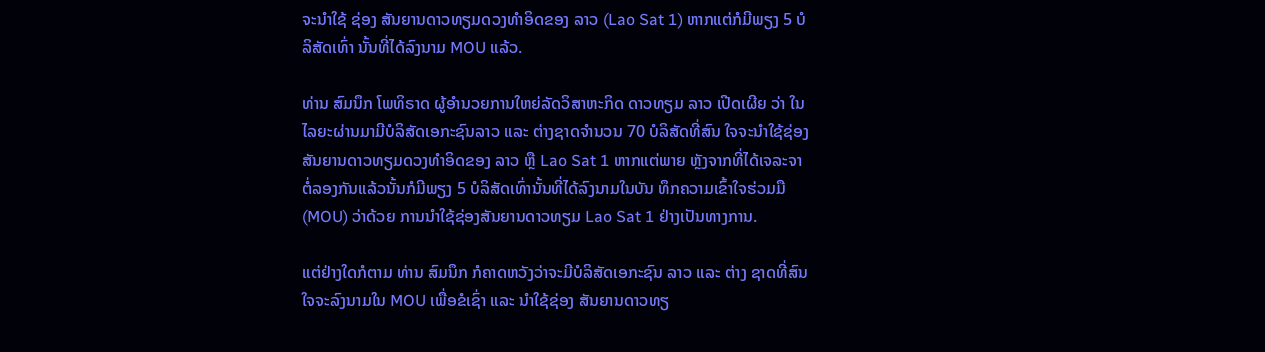ຈະນຳໃຊ້ ຊ່ອງ ສັນຍານດາວທຽມດວງທຳອິດຂອງ ລາວ (Lao Sat 1) ຫາກແຕ່ກໍມີພຽງ 5 ບໍລິສັດເທົ່າ ນັ້ນທີ່ໄດ້ລົງນາມ MOU ແລ້ວ.

ທ່ານ ສົມນຶກ ໂພທິຣາດ ຜູ້ອຳນວຍການໃຫຍ່ລັດວິສາຫະກິດ ດາວທຽມ ລາວ ເປີດເຜີຍ ວ່າ ໃນໄລຍະຜ່ານມາມີບໍລິສັດເອກະຊົນລາວ ແລະ ຕ່າງຊາດຈຳນວນ 70 ບໍລິສັດທີ່ສົນ ໃຈຈະນຳໃຊ້ຊ່ອງ ສັນຍານດາວທຽມດວງທຳອິດຂອງ ລາວ ຫຼື Lao Sat 1 ຫາກແຕ່ພາຍ ຫຼັງຈາກທີ່ໄດ້ເຈລະຈາຕໍ່ລອງກັນແລ້ວນັ້ນກໍມີພຽງ 5 ບໍລິສັດເທົ່ານັ້ນທີ່ໄດ້ລົງນາມໃນບັນ ທຶກຄວາມເຂົ້າໃຈຮ່ວມມື (MOU) ວ່າດ້ວຍ ການນຳໃຊ້ຊ່ອງສັນຍານດາວທຽມ Lao Sat 1 ຢ່າງເປັນທາງການ.

ແຕ່ຢ່າງໃດກໍຕາມ ທ່ານ ສົມນຶກ ກໍຄາດຫວັງວ່າຈະມີບໍລິສັດເອກະຊົນ ລາວ ແລະ ຕ່າງ ຊາດທີ່ສົນໃຈຈະລົງນາມໃນ MOU ເພື່ອຂໍເຊົ່າ ແລະ ນຳໃຊ້ຊ່ອງ ສັນຍານດາວທຽ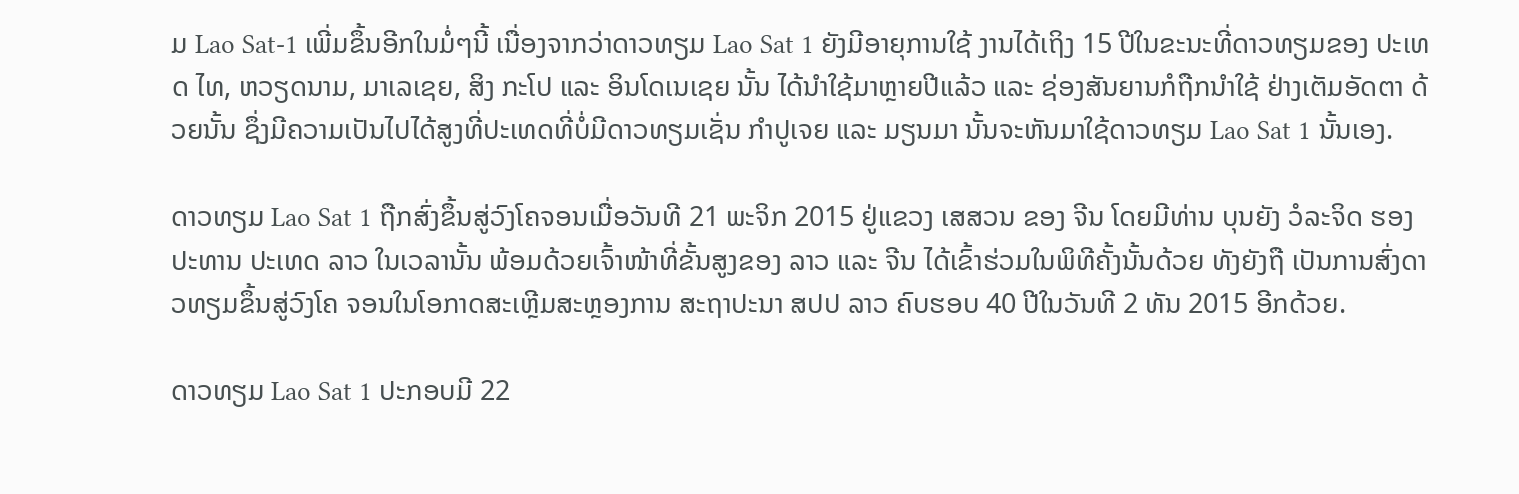ມ Lao Sat-1 ເພີ່ມຂຶ້ນອີກໃນມໍ່ໆນີ້ ເນື່ອງຈາກວ່າດາວທຽມ Lao Sat 1 ຍັງມີອາຍຸການໃຊ້ ງານໄດ້ເຖິງ 15 ປີໃນຂະນະທີ່ດາວທຽມຂອງ ປະເທດ ໄທ, ຫວຽດນາມ, ມາເລເຊຍ, ສິງ ກະໂປ ແລະ ອິນໂດເນເຊຍ ນັ້ນ ໄດ້ນຳໃຊ້ມາຫຼາຍປີແລ້ວ ແລະ ຊ່ອງສັນຍານກໍຖືກນຳໃຊ້ ຢ່າງເຕັມອັດຕາ ດ້ວຍນັ້ນ ຊຶ່ງມີຄວາມເປັນໄປໄດ້ສູງທີ່ປະເທດທີ່ບໍ່ມີດາວທຽມເຊັ່ນ ກຳປູເຈຍ ແລະ ມຽນມາ ນັ້ນຈະຫັນມາໃຊ້ດາວທຽມ Lao Sat 1 ນັ້ນເອງ.

ດາວທຽມ Lao Sat 1 ຖືກສົ່ງຂຶ້ນສູ່ວົງໂຄຈອນເມື່ອວັນທີ 21 ພະຈິກ 2015 ຢູ່ແຂວງ ເສສວນ ຂອງ ຈີນ ໂດຍມີທ່ານ ບຸນຍັງ ວໍລະຈິດ ຮອງປະທານ ປະເທດ ລາວ ໃນເວລານັ້ນ ພ້ອມດ້ວຍເຈົ້າໜ້າທີ່ຂັ້ນສູງຂອງ ລາວ ແລະ ຈີນ ໄດ້ເຂົ້າຮ່ວມໃນພິທີຄັ້ງນັ້ນດ້ວຍ ທັງຍັງຖື ເປັນການສົ່ງດາວທຽມຂຶ້ນສູ່ວົງໂຄ ຈອນໃນໂອກາດສະເຫຼີມສະຫຼອງການ ສະຖາປະນາ ສປປ ລາວ ຄົບຮອບ 40 ປີໃນວັນທີ 2 ທັນ 2015 ອີກດ້ວຍ.

ດາວທຽມ Lao Sat 1 ປະກອບມີ 22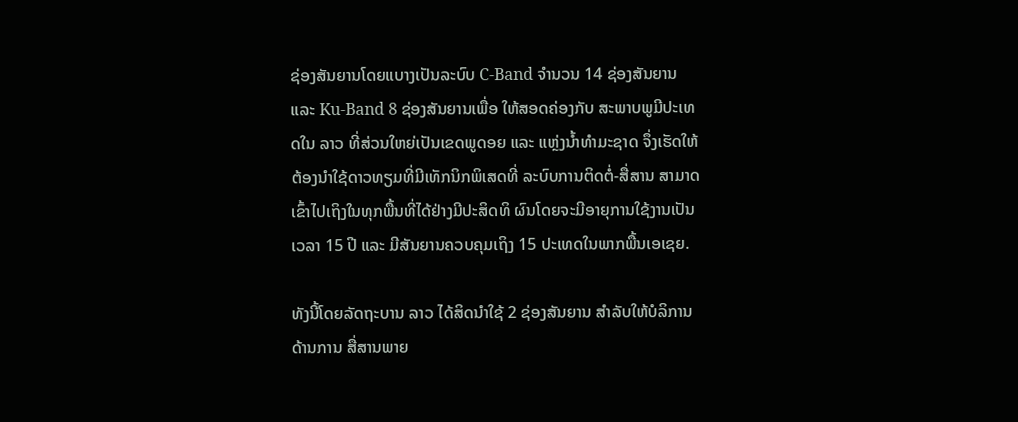ຊ່ອງສັນຍານໂດຍແບາງເປັນລະບົບ C-Band ຈຳນວນ 14 ຊ່ອງສັນຍານ ແລະ Ku-Band 8 ຊ່ອງສັນຍານເພື່ອ ໃຫ້ສອດຄ່ອງກັບ ສະພາບພູມີປະເທດໃນ ລາວ ທີ່ສ່ວນໃຫຍ່ເປັນເຂດພູດອຍ ແລະ ແຫຼ່ງນ້ຳທຳມະຊາດ ຈຶ່ງເຮັດໃຫ້ຕ້ອງນຳໃຊ້ດາວທຽມທີ່ມີເທັກນິກພິເສດທີ່ ລະບົບການຕິດຕໍ່-ສື່ສານ ສາມາດ ເຂົ້າໄປເຖິງໃນທຸກພື້ນທີ່ໄດ້ຢ່າງມີປະສິດທິ ຜົນໂດຍຈະມີອາຍຸການໃຊ້ງານເປັນເວລາ 15 ປີ ແລະ ມີສັນຍານຄວບຄຸມເຖິງ 15 ປະເທດໃນພາກພື້ນເອເຊຍ.

ທັງນີ້ໂດຍລັດຖະບານ ລາວ ໄດ້ສິດນຳໃຊ້ 2 ຊ່ອງສັນຍານ ສຳລັບໃຫ້ບໍລິການ ດ້ານການ ສື່ສານພາຍ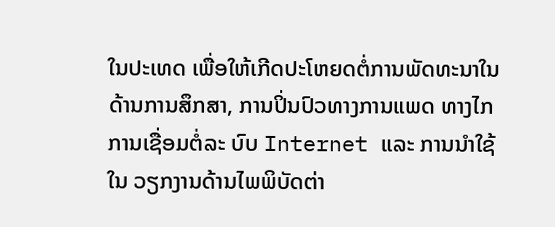ໃນປະເທດ ເພື່ອໃຫ້ເກີດປະໂຫຍດຕໍ່ການພັດທະນາໃນ ດ້ານການສຶກສາ, ການປິ່ນປົວທາງການແພດ ທາງໄກ ການເຊື່ອມຕໍ່ລະ ບົບ Internet ແລະ ການນຳໃຊ້ໃນ ວຽກງານດ້ານໄພພິບັດຕ່າ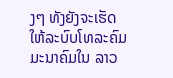ງໆ ທັງຍັງຈະເຮັດ ໃຫ້ລະບົບໂທລະຄົມມະນາຄົມໃນ ລາວ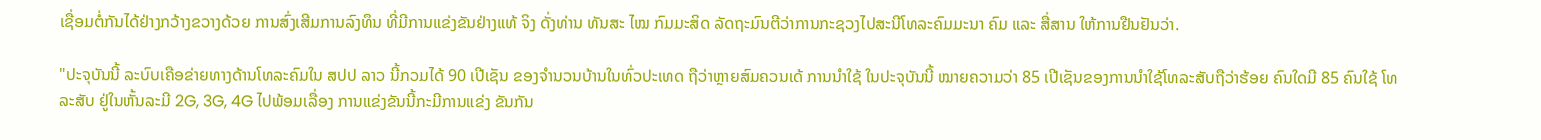ເຊື່ອມຕໍ່ກັນໄດ້ຢ່າງກວ້າງຂວາງດ້ວຍ ການສົ່ງເສີມການລົງທຶນ ທີ່ມີການແຂ່ງຂັນຢ່າງແທ້ ຈິງ ດັ່ງທ່ານ ທັນສະ ໄໝ ກົມມະສິດ ລັດຖະມົນຕີວ່າການກະຊວງໄປສະນີໂທລະຄົມມະນາ ຄົມ ແລະ ສື່ສານ ໃຫ້ການຢືນຢັນວ່າ.

"ປະຈຸບັນນີ້ ລະບົບເຄືອຂ່າຍທາງດ້ານໂທລະຄົມໃນ ສປປ ລາວ ນີ້ກວມໄດ້ 90 ເປີເຊັນ ຂອງຈຳນວນບ້ານໃນທົ່ວປະເທດ ຖືວ່າຫຼາຍສົມຄວນເດ້ ການນຳໃຊ້ ໃນປະຈຸບັນນີ້ ໝາຍຄວາມວ່າ 85 ເປີເຊັນຂອງການນຳໃຊ້ໂທລະສັບຖືວ່າຮ້ອຍ ຄົນໃດມີ 85 ຄົນໃຊ້ ໂທລະສັບ ຢູ່ໃນຫັ້ນລະມີ 2G, 3G, 4G ໄປພ້ອມເລື່ອງ ການແຂ່ງຂັນນີ້ກະມີການແຂ່ງ ຂັນກັນ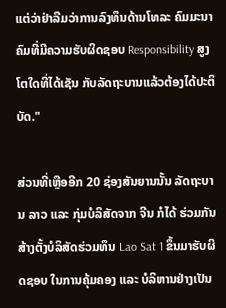ແຕ່ວ່າຢ່າລືມວ່າການລົງທຶນດ້ານໂທລະ ຄົມມະນາຄົມທີ່ມີຄວາມຮັບຜິດຊອບ Responsibility ສູງ ໂຕໃດທີ່ໄດ້ເຊັນ ກັບລັດຖະບານແລ້ວຕ້ອງໄດ້ປະຕິບັດ."

ສ່ວນທີ່ເຫຼືອອີກ 20 ຊ່ອງສັນຍານນັ້ນ ລັດຖະບານ ລາວ ແລະ ກຸ່ມບໍລິສັດຈາກ ຈີນ ກໍໄດ້ ຮ່ວມກັນສ້າງຕັ້ງບໍລິສັດຮ່ວມທຶນ Lao Sat 1 ຂຶ້ນມາຮັບຜິດຊອບ ໃນການຄຸ້ມຄອງ ແລະ ບໍລິຫານຢ່າງເປັນ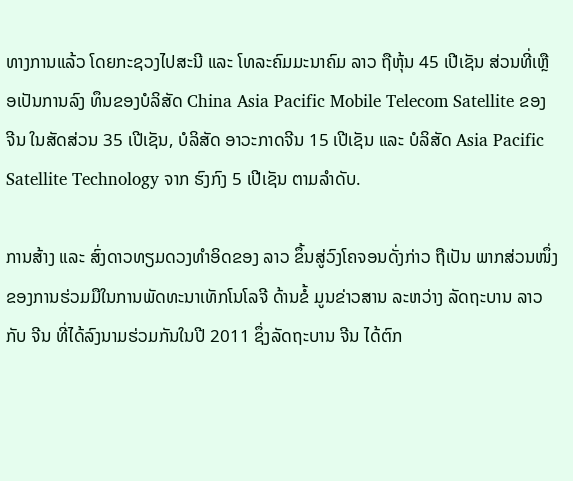ທາງການແລ້ວ ໂດຍກະຊວງໄປສະນີ ແລະ ໂທລະຄົມມະນາຄົມ ລາວ ຖືຫຸ້ນ 45 ເປີເຊັນ ສ່ວນທີ່ເຫຼືອເປັນການລົງ ທຶນຂອງບໍລິສັດ China Asia Pacific Mobile Telecom Satellite ຂອງ ຈີນ ໃນສັດສ່ວນ 35 ເປີເຊັນ, ບໍລິສັດ ອາວະກາດຈີນ 15 ເປີເຊັນ ແລະ ບໍລິສັດ Asia Pacific Satellite Technology ຈາກ ຮົງກົງ 5 ເປີເຊັນ ຕາມລຳດັບ.

ການສ້າງ ແລະ ສົ່ງດາວທຽມດວງທຳອິດຂອງ ລາວ ຂຶ້ນສູ່ວົງໂຄຈອນດັ່ງກ່າວ ຖືເປັນ ພາກສ່ວນໜຶ່ງຂອງການຮ່ວມມືໃນການພັດທະນາເທັກໂນໂລຈີ ດ້ານຂໍ້ ມູນຂ່າວສານ ລະຫວ່າງ ລັດຖະບານ ລາວ ກັບ ຈີນ ທີ່ໄດ້ລົງນາມຮ່ວມກັນໃນປີ 2011 ຊຶ່ງລັດຖະບານ ຈີນ ໄດ້ຕົກ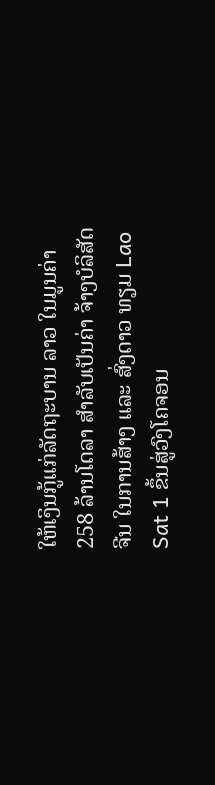ໃຫ້ເງິນກູ້ແກ່ລັດຖະບານ ລາວ ໃນມູນຄ່າ 258 ລ້ານໂດລາ ສຳລັບເປັນຄ່າ ຈ້າງບໍລິສັດ ຈີນ ໃນການສ້າງ ແລະ ສົ່ງດາວ ທຽມ Lao Sat 1 ຂຶ້ນສູ່ວົງໂຄຈອນ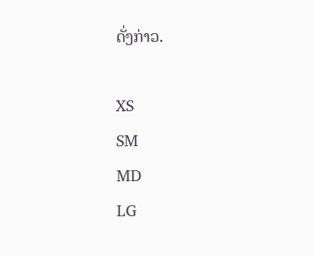ດັ່ງກ່າວ.

XS
SM
MD
LG